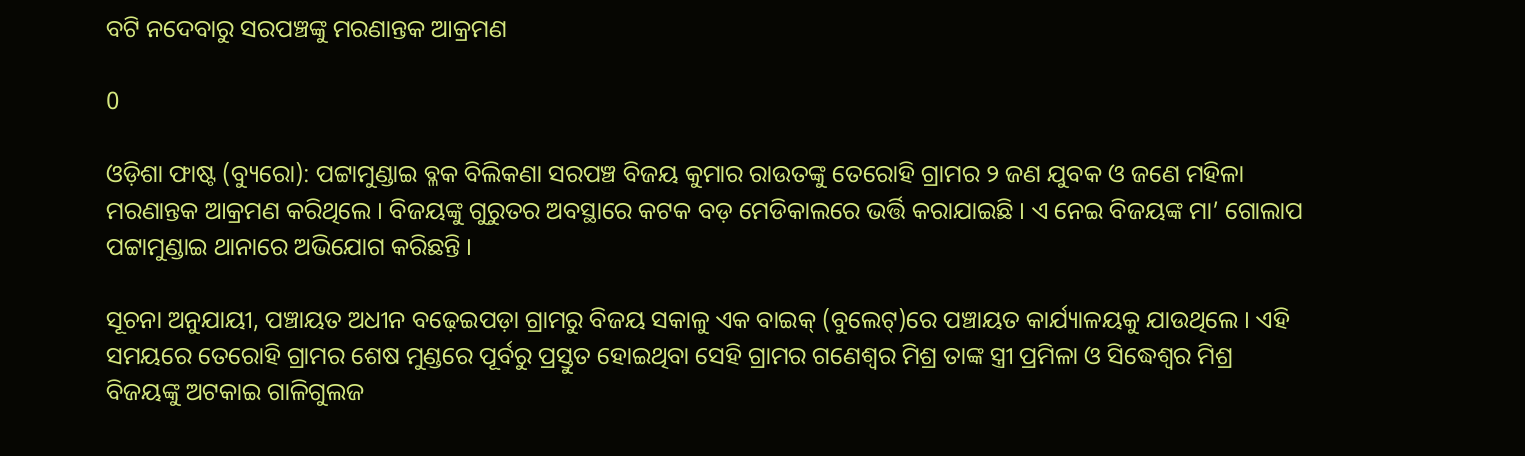ବଟି ନଦେବାରୁ ସରପଞ୍ଚଙ୍କୁ ମରଣାନ୍ତକ ଆକ୍ରମଣ

0

ଓଡ଼ିଶା ଫାଷ୍ଟ (ବ୍ୟୁରୋ): ପଟ୍ଟାମୁଣ୍ଡାଇ ବ୍ଳକ ବିଲିକଣା ସରପଞ୍ଚ ବିଜୟ କୁମାର ରାଉତଙ୍କୁ ତେରୋହି ଗ୍ରାମର ୨ ଜଣ ଯୁବକ ଓ ଜଣେ ମହିଳା ମରଣାନ୍ତକ ଆକ୍ରମଣ କରିଥିଲେ । ବିଜୟଙ୍କୁ ଗୁରୁତର ଅବସ୍ଥାରେ କଟକ ବଡ଼ ମେଡିକାଲରେ ଭର୍ତ୍ତି କରାଯାଇଛି । ଏ ନେଇ ବିଜୟଙ୍କ ମା’ ଗୋଲାପ ପଟ୍ଟାମୁଣ୍ଡାଇ ଥାନାରେ ଅଭିଯୋଗ କରିଛନ୍ତି ।

ସୂଚନା ଅନୁଯାୟୀ, ପଞ୍ଚାୟତ ଅଧୀନ ବଢ଼େଇପଡ଼ା ଗ୍ରାମରୁ ବିଜୟ ସକାଳୁ ଏକ ବାଇକ୍‌ (ବୁଲେଟ୍‌)ରେ ପଞ୍ଚାୟତ କାର୍ଯ୍ୟାଳୟକୁ ଯାଉଥିଲେ । ଏହି ସମୟରେ ତେରୋହି ଗ୍ରାମର ଶେଷ ମୁଣ୍ଡରେ ପୂର୍ବରୁ ପ୍ରସ୍ତୁତ ହୋଇଥିବା ସେହି ଗ୍ରାମର ଗଣେଶ୍ୱର ମିଶ୍ର ତାଙ୍କ ସ୍ତ୍ରୀ ପ୍ରମିଳା ଓ ସିଦ୍ଧେଶ୍ୱର ମିଶ୍ର ବିଜୟଙ୍କୁ ଅଟକାଇ ଗାଳିଗୁଲଜ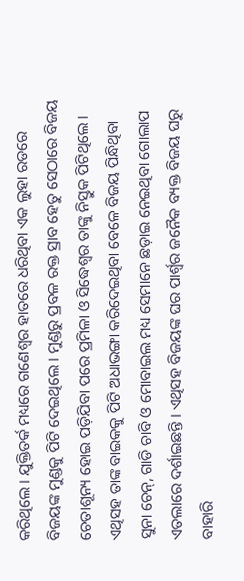କରିଥିଲେ । ଯୁକ୍ତିତର୍କ ମଧ୍ୟରେ ଗଣେଶ୍ୱର ହାତରେ ଧରିଥିବା ଏକ ଲୁହା ରଡରେ ବିଜୟଙ୍କ ମୁଣ୍ଡକୁ ପିଟି ଦେଇଥିଲେ । ମୁଣ୍ଡରୁ ପ୍ରବଳ ରକ୍ତ ସ୍ରାବ ହେତୁ ସେଠାରେ ବିଜୟ ଚେତାଶୂନ୍ୟ ହୋଇ ପଡ଼ିଯିବା ପରେ ପ୍ରମିଳା ଓ ସିଦ୍ଧେଶ୍ୱର ତାଙ୍କୁ ନିସ୍ତୁକ ପିଟିଥିଲେ । ଏଥିସହ ତାଙ୍କ ବାଇକକୁ ପିଟି ଅଧାଭଙ୍ଗା କରିଦେଇଥିବା ବେଳେ ବିଜୟ ପିନ୍ଧିଥିବା ସୁନା ଚେନ୍‌, ଗାଡି ଚାବି ଓ ମୋବାଇଲ ମଧ୍ୟ ସେମାନେ ଛଡ଼ାଇ ନେଇଥିବା ଗୋଲାପ ଏତଲାରେ ଦର୍ଶାଇଛନ୍ତି । ଏଥିସହ ବିଜୟଙ୍କ ଘର ପାର୍ଶ୍ୱର ଜନୈକ ବ୍ୟକ୍ତ ବିଜୟ ଘରୁ ବାହାରି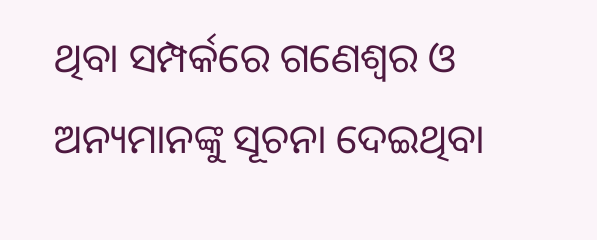ଥିବା ସମ୍ପର୍କରେ ଗଣେଶ୍ୱର ଓ ଅନ୍ୟମାନଙ୍କୁ ସୂଚନା ଦେଇଥିବା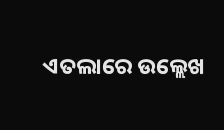ଏତଲାରେ ଉଲ୍ଲେଖ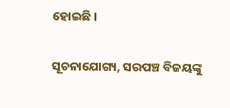ହୋଇଛି ।

ସୂଚନାଯୋଗ୍ୟ, ସରପଞ୍ଚ ବିଜୟଙ୍କୁ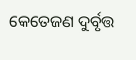କେତେଜଣ ଦୁର୍ବୃତ୍ତ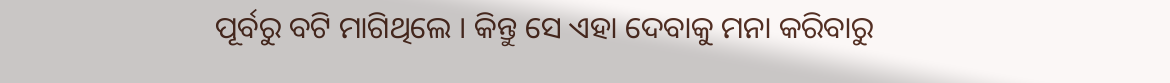ପୂର୍ବରୁ ବଟି ମାଗିଥିଲେ । କିନ୍ତୁ ସେ ଏହା ଦେବାକୁ ମନା କରିବାରୁ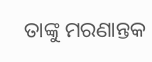ତାଙ୍କୁ ମରଣାନ୍ତକ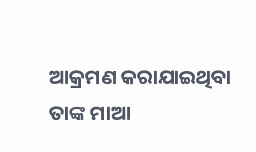ଆକ୍ରମଣ କରାଯାଇଥିବା ତାଙ୍କ ମାଆ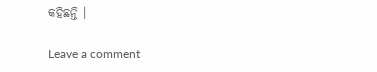କହିଛନ୍ତି ।

Leave a comment